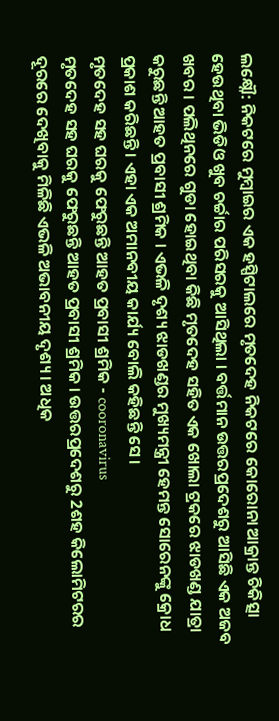ଲକ୍ଷ୍ନୌ: ନିକଟରେ ମୁମ୍ବାଇର ଏକ ହସ୍ପିଟାଲରେ ମୃତଦେହ ନିକଟରେ କୋରୋନା ଆକ୍ରାନ୍ତ ଚିକିତ୍ସା ହେଉଥିବା ଭିଡିଓ ଖୁବ ଚର୍ଚ୍ଚାର ପରିସରକୁ ଆସିଥିଲା । ବର୍ତ୍ତମାନ ଉତ୍ତରପ୍ରଦେଶରୁ ଆସିଛି ଏକ ଅଜବ ଖବର । ପଲିଥିନରେ ଗୁଡା ହୋଇଥିବା କିଛି ମୃତଦେହ ସହିତ ଏକ ଖୋଲା ଟ୍ରକରେ ଝାଡଖଣ୍ଡ ଯାତ୍ରା କରୁଛନ୍ତି ଆହତ ପ୍ରବାସୀ ଶ୍ରମିକ । ଏଭଳି ଦୃଶ୍ୟ ଝାଡଖଣ୍ଡର ମୁଖ୍ୟମନ୍ତ୍ରୀ ହେମନ୍ତ ସୋରେନଙ୍କୁ କ୍ରୋଧ ପ୍ରକାଶ କରିଛନ୍ତି । ଏହା ଏକ ଅମାନବୀୟ କାର୍ଯ୍ୟ ବୋଲି କହିଛନ୍ତି ସେ।
ମୃତଦେହ ସହ ଘରକୁ ଫେରୁଛନ୍ତି ଆହତ ପ୍ରବାସୀ ଶ୍ରମିକ - cooronavirus
ମୃତଦେହ ସହ ଘରକୁ ଫେରୁଛନ୍ତି ଆହତ ପ୍ରବାସୀ ଶ୍ରମିକ । ଉତ୍ତରପ୍ରଦେଶରୁ 2ଶହ କିଲୋମିଟରର ଦୂରରେ ଦେଖିବାକୁ ମିଳିଛି ଏଭଳି ଅଭାବନୀୟ ଦୃଶ୍ୟ । ଅଧିକ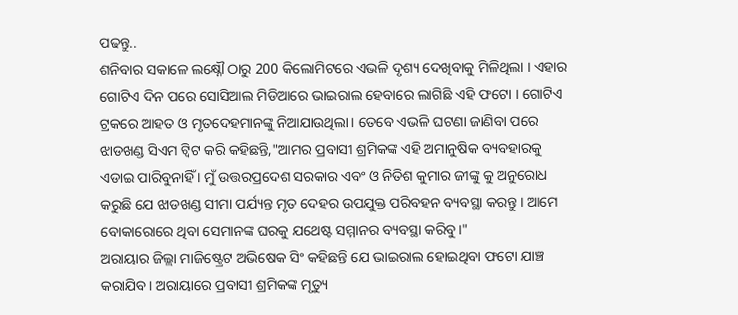ପଢନ୍ତୁ..
ଶନିବାର ସକାଳେ ଲକ୍ଷ୍ନୌ ଠାରୁ 200 କିଲୋମିଟରେ ଏଭଳି ଦୃଶ୍ୟ ଦେଖିବାକୁ ମିଳିଥିଲା । ଏହାର ଗୋଟିଏ ଦିନ ପରେ ସୋସିଆଲ ମିଡିଆରେ ଭାଇରାଲ ହେବାରେ ଲାଗିଛି ଏହି ଫଟୋ । ଗୋଟିଏ ଟ୍ରକରେ ଆହତ ଓ ମୃତଦେହମାନଙ୍କୁ ନିଆଯାଉଥିଲା। ତେବେ ଏଭଳି ଘଟଣା ଜାଣିବା ପରେ ଝାଡଖଣ୍ଡ ସିଏମ ଟ୍ବିଟ କରି କହିଛନ୍ତି,"ଆମର ପ୍ରବାସୀ ଶ୍ରମିକଙ୍କ ଏହି ଅମାନୁଷିକ ବ୍ୟବହାରକୁ ଏଡାଇ ପାରିବୁନାହିଁ । ମୁଁ ଉତ୍ତରପ୍ରଦେଶ ସରକାର ଏବଂ ଓ ନିତିଶ କୁମାର ଜୀଙ୍କୁ କୁ ଅନୁରୋଧ କରୁଛି ଯେ ଝାଡଖଣ୍ଡ ସୀମା ପର୍ଯ୍ୟନ୍ତ ମୃତ ଦେହର ଉପଯୁକ୍ତ ପରିବହନ ବ୍ୟବସ୍ଥା କରନ୍ତୁ । ଆମେ ବୋକାରୋରେ ଥିବା ସେମାନଙ୍କ ଘରକୁ ଯଥେଷ୍ଟ ସମ୍ମାନର ବ୍ୟବସ୍ଥା କରିବୁ।"
ଅରାୟାର ଜିଲ୍ଲା ମାଜିଷ୍ଟ୍ରେଟ ଅଭିଷେକ ସିଂ କହିଛନ୍ତି ଯେ ଭାଇରାଲ ହୋଇଥିବା ଫଟୋ ଯାଞ୍ଚ କରାଯିବ। ଅରାୟାରେ ପ୍ରବାସୀ ଶ୍ରମିକଙ୍କ ମୃତ୍ୟୁ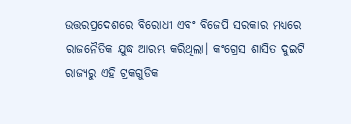ଉତ୍ତରପ୍ରଦେଶରେ ବିରୋଧୀ ଏବଂ ବିଜେପି ସରକାର ମଧ୍ୟରେ ରାଜନୈତିକ ଯୁଦ୍ଧ ଆରମ୍ଭ କରିଥିଲା। କଂଗ୍ରେସ ଶାସିତ ଦୁଇଟି ରାଜ୍ୟରୁ ଏହି ଟ୍ରକଗୁଡିକ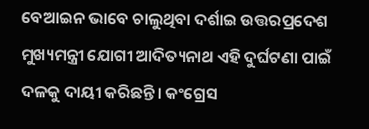ବେଆଇନ ଭାବେ ଚାଲୁଥିବା ଦର୍ଶାଇ ଉତ୍ତରପ୍ରଦେଶ ମୁଖ୍ୟମନ୍ତ୍ରୀ ଯୋଗୀ ଆଦିତ୍ୟନାଥ ଏହି ଦୁର୍ଘଟଣା ପାଇଁ ଦଳକୁ ଦାୟୀ କରିଛନ୍ତି। କଂଗ୍ରେସ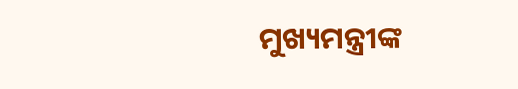ମୁଖ୍ୟମନ୍ତ୍ରୀଙ୍କ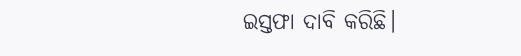ଇସ୍ତଫା ଦାବି କରିଛି।